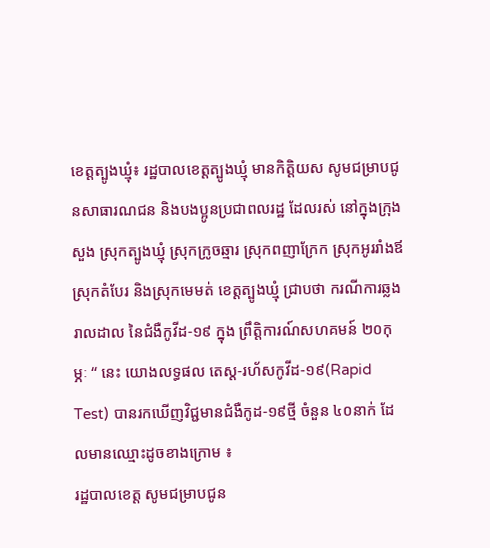ខេត្តត្បូងឃ្មុំ៖ រដ្ឋបាលខេត្តត្បូងឃ្មុំ មានកិត្តិយស សូមជម្រាបជូនសាធារណជន និងបងប្អូនប្រជាពលរដ្ឋ ដែលរស់ នៅក្នុងក្រុងសួង ស្រុកត្បូងឃ្មុំ ស្រុកក្រូចឆ្មារ ស្រុកពញាក្រែក ស្រុកអូររាំងឪ ស្រុកតំបែរ និងស្រុកមេមត់ ខេត្តត្បូងឃ្មុំ ជ្រាបថា ករណីការឆ្លងរាលដាល នៃជំងឺកូវីដ-១៩ ក្នុង ព្រឹត្តិការណ៍សហគមន៍ ២០កុម្ភៈ “ នេះ យោងលទ្ធផល តេស្ត-រហ័សកូវីដ-១៩(Rapid Test) បានរកឃើញវិជ្ជមានជំងឺកូដ-១៩ថ្មី ចំនួន ៤០នាក់ ដែលមានឈ្មោះដូចខាងក្រោម ៖
រដ្ឋបាលខេត្ត សូមជម្រាបជូន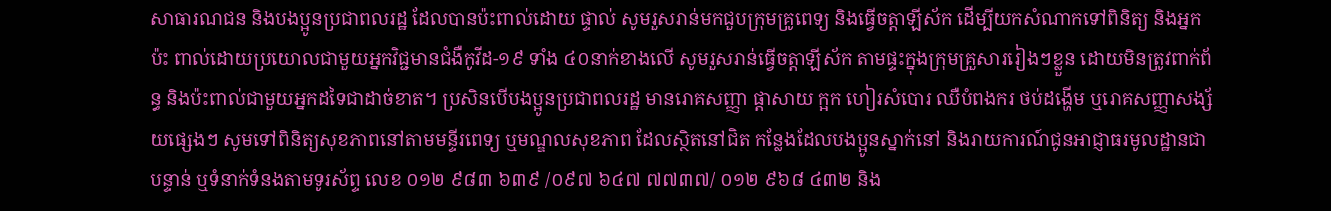សាធារណជន និងបងប្អូនប្រជាពលរដ្ឋ ដែលបានប៉ះពាល់ដោយ ផ្ទាល់ សូមរួសរាន់មកជួបក្រុមគ្រូពេទ្យ និងធ្វើចត្តាឡីស័ក ដើម្បីយកសំណាកទៅពិនិត្យ និងអ្នកប៉ះ ពាល់ដោយប្រយោលជាមួយអ្នកវិជ្ជមានជំងឺកូវីដ-១៩ ទាំង ៤០នាក់ខាងលើ សូមរួសរាន់ធ្វើចត្តាឡីស័ក តាមផ្ទះក្នុងក្រុមគ្រួសាររៀងៗខ្លួន ដោយមិនត្រូវពាក់ព័ន្ធ និងប៉ះពាល់ជាមួយអ្នកដទៃជាដាច់ខាត។ ប្រសិនបើបងប្អូនប្រជាពលរដ្ឋ មានរោគសញ្ញា ផ្តាសាយ ក្អក ហៀរសំបោរ ឈឺបំពងករ ថប់ដង្ហើម ឬរោគសញ្ញាសង្ស័យផ្សេងៗ សូមទៅពិនិត្យសុខភាពនៅតាមមន្ទីរពេទ្យ ឬមណ្ឌលសុខភាព ដែលស្ថិតនៅជិត កន្លែងដែលបងប្អូនស្នាក់នៅ និងរាយការណ៍ជូនអាជ្ញាធរមូលដ្ឋានជាបន្ទាន់ ឬទំនាក់ទំនងតាមទូរស័ព្ទ លេខ ០១២ ៩៨៣ ៦៣៩ /០៩៧ ៦៤៧ ៧៧៣៧/ ០១២ ៩៦៨ ៤៣២ និង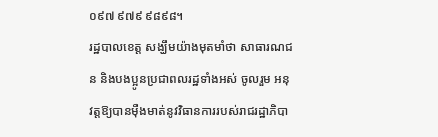០៩៧ ៩៧៩ ៩៨៩៨។
រដ្ឋបាលខេត្ត សង្ឃឹមយ៉ាងមុតមាំថា សាធារណជន និងបងប្អូនប្រជាពលរដ្ឋទាំងអស់ ចូលរួម អនុវត្តឱ្យបានម៉ឺងមាត់នូវវិធានការរបស់រាជរដ្ឋាភិបា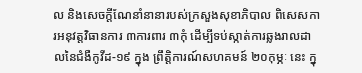ល និងសេចក្ដីណែនាំនានារបស់ក្រសួងសុខាភិបាល ពិសេសការអនុវត្តវិធានការ ៣ការពារ ៣កុំ ដើម្បីទប់ស្កាត់ការឆ្លងរាលដាលនៃជំងឺកូវីដ-១៩ ក្នុង ព្រឹត្តិការណ៍សហគមន៍ ២០កុម្ភៈ នេះ ក្នុ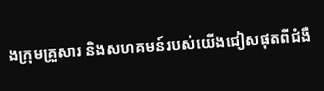ងក្រុមគ្រួសារ និងសហគមន៍របស់យើងជៀសផុតពីជំងឺ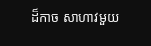ដ៏កាច សាហាវមួយ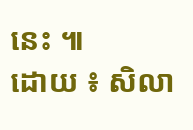នេះ ៕
ដោយ ៖ សិលា